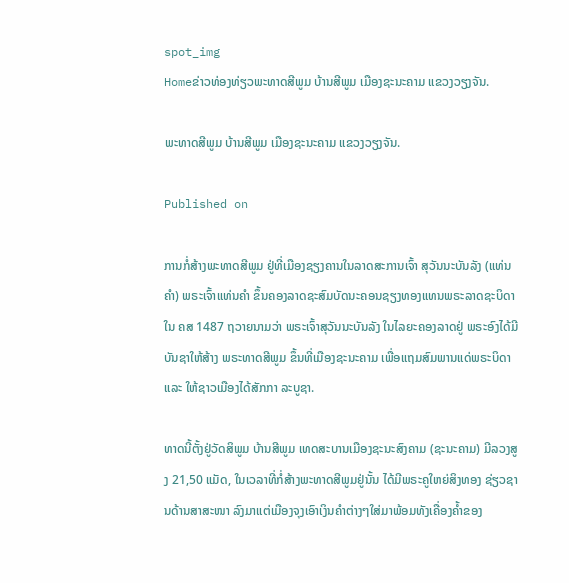spot_img
Homeຂ່າວທ່ອງທ່ຽວພະທາດສີພູມ ບ້ານສີພູມ ເມືອງຊະນະຄາມ ແຂວງວຽງຈັນ.

ພະທາດສີພູມ ບ້ານສີພູມ ເມືອງຊະນະຄາມ ແຂວງວຽງຈັນ.

Published on

ການກໍ່ສ້າງພະທາດສີພູມ ຢູ່ທີ່ເມືອງຊຽງຄານໃນລາດສະການເຈົ້າ ສຸວັນນະບັນລັງ (ແທ່ນຄຳ) ພຣະເຈົ້າແທ່ນຄຳ ຂຶ້ນຄອງລາດຊະສົມບັດນະຄອນຊຽງທອງແທນພຣະລາດຊະບິດາໃນ ຄສ 1487 ຖວາຍນາມວ່າ ພຣະເຈົ້າສຸວັນນະບັນລັງ ໃນໄລຍະຄອງລາດຢູ່ ພຣະອົງໄດ້ມີບັນຊາໃຫ້ສ້າງ ພຣະທາດສີພູມ ຂຶ້ນທີ່ເມືອງຊະນະຄາມ ເພື່ອແຖມສົມພານແດ່ພຣະບິດາ ແລະ ໃຫ້ຊາວເມືອງໄດ້ສັກກາ ລະບູຊາ.

ທາດນີ້ຕັ້ງຢູ່ວັດສິພູມ ບ້ານສີພູມ ເທດສະບານເມືອງຊະນະສົງຄາມ (ຊະນະຄາມ) ມີລວງສູງ 21,50 ແມັດ, ໃນເວລາທີ່ກໍ່ສ້າງພະທາດສີພູມຢູ່ນັ້ນ ໄດ້ມີພຣະຄູໃຫຍ່ສິງທອງ ຊ່ຽວຊານດ້ານສາສະໜາ ລົງມາແຕ່ເມືອງຈຸງເອົາເງິນຄຳຕ່າງໆໃສ່ມາພ້ອມທັງເຄື່ອງຄ້ຳຂອງ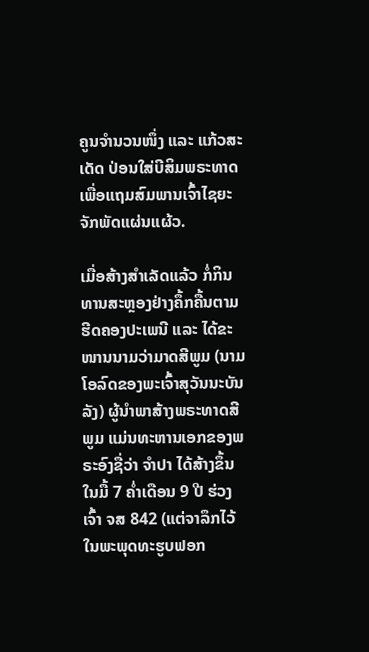ຄູນຈຳນວນໜຶ່ງ ແລະ ແກ້ວສະເດັດ ປ່ອນໃສ່ບີສິມພຣະທາດ ເພື່ອແຖມສົມພານເຈົ້າໄຊຍະຈັກພັດແຜ່ນແຜ້ວ.

ເມື່ອສ້າງສຳເລັດແລ້ວ ກໍ່ກິນທານສະຫຼອງຢ່າງຄຶ້ກຄື້ນຕາມຮີດຄອງປະເພນີ ແລະ ໄດ້ຂະໜານນາມວ່າມາດສີພູມ (ນາມໂອລົດຂອງພະເຈົ້າສຸວັນນະບັນລັງ) ຜູ້ນຳພາສ້າງພຣະທາດສີພູມ ແມ່ນທະຫານເອກຂອງພຣະອົງຊື່ວ່າ ຈຳປາ ໄດ້ສ້າງຂຶ້ນໃນມື້ 7 ຄ່ຳເດືອນ 9 ປີ ຮ່ວງເຈົ້າ ຈສ 842 (ແຕ່ຈາລຶກໄວ້ໃນພະພຸດທະຮູບຟອກ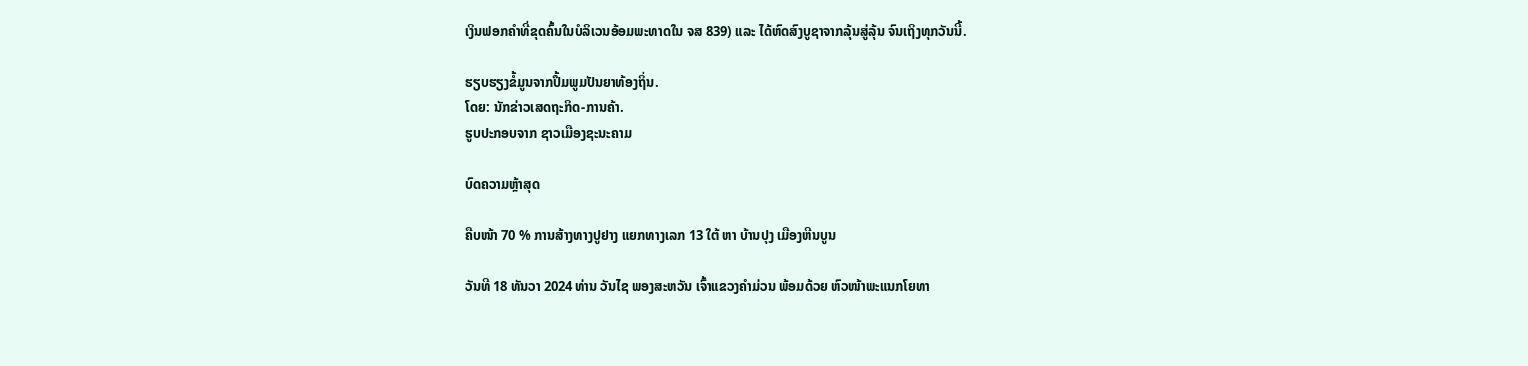ເງິນຟອກຄຳທີ່ຂຸດຄົ້ນໃນບໍລິເວນອ້ອມພະທາດໃນ ຈສ 839) ແລະ ໄດ້ຫົດສົງບູຊາຈາກລຸ້ນສູ່ລຸ້ນ ຈົນເຖິງທຸກວັນນີ້.

ຮຽບຮຽງຂໍ້ມູນຈາກປຶ້ມພູມປັນຍາທ້ອງຖິ່ນ.
ໂດຍ: ນັກຂ່າວເສດຖະກິດ-ການຄ້າ.
ຮູບປະກອບຈາກ ຊາວເມືອງຊະນະຄາມ

ບົດຄວາມຫຼ້າສຸດ

ຄືບໜ້າ 70 % ການສ້າງທາງປູຢາງ ແຍກທາງເລກ 13 ໃຕ້ ຫາ ບ້ານປຸງ ເມືອງຫີນບູນ

ວັນທີ 18 ທັນວາ 2024 ທ່ານ ວັນໄຊ ພອງສະຫວັນ ເຈົ້າແຂວງຄຳມ່ວນ ພ້ອມດ້ວຍ ຫົວໜ້າພະແນກໂຍທາ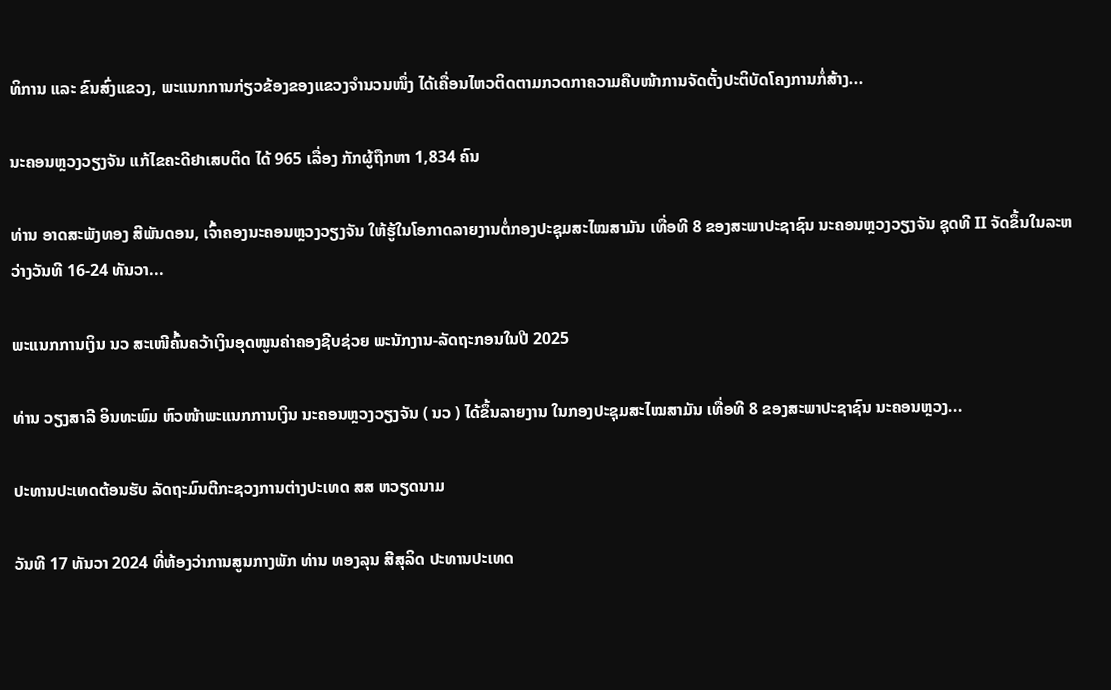ທິການ ແລະ ຂົນສົ່ງແຂວງ, ພະແນກການກ່ຽວຂ້ອງຂອງແຂວງຈໍານວນໜຶ່ງ ໄດ້ເຄື່ອນໄຫວຕິດຕາມກວດກາຄວາມຄືບໜ້າການຈັດຕັ້ງປະຕິບັດໂຄງການກໍ່ສ້າງ...

ນະຄອນຫຼວງວຽງຈັນ ແກ້ໄຂຄະດີຢາເສບຕິດ ໄດ້ 965 ເລື່ອງ ກັກຜູ້ຖືກຫາ 1,834 ຄົນ

ທ່ານ ອາດສະພັງທອງ ສີພັນດອນ, ເຈົ້າຄອງນະຄອນຫຼວງວຽງຈັນ ໃຫ້ຮູ້ໃນໂອກາດລາຍງານຕໍ່ກອງປະຊຸມສະໄໝສາມັນ ເທື່ອທີ 8 ຂອງສະພາປະຊາຊົນ ນະຄອນຫຼວງວຽງຈັນ ຊຸດທີ II ຈັດຂຶ້ນໃນລະຫວ່າງວັນທີ 16-24 ທັນວາ...

ພະແນກການເງິນ ນວ ສະເໜີຄົ້ນຄວ້າເງິນອຸດໜູນຄ່າຄອງຊີບຊ່ວຍ ພະນັກງານ-ລັດຖະກອນໃນປີ 2025

ທ່ານ ວຽງສາລີ ອິນທະພົມ ຫົວໜ້າພະແນກການເງິນ ນະຄອນຫຼວງວຽງຈັນ ( ນວ ) ໄດ້ຂຶ້ນລາຍງານ ໃນກອງປະຊຸມສະໄໝສາມັນ ເທື່ອທີ 8 ຂອງສະພາປະຊາຊົນ ນະຄອນຫຼວງ...

ປະທານປະເທດຕ້ອນຮັບ ລັດຖະມົນຕີກະຊວງການຕ່າງປະເທດ ສສ ຫວຽດນາມ

ວັນທີ 17 ທັນວາ 2024 ທີ່ຫ້ອງວ່າການສູນກາງພັກ ທ່ານ ທອງລຸນ ສີສຸລິດ ປະທານປະເທດ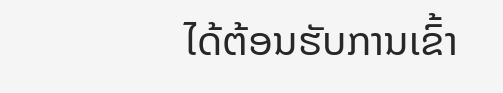ໄດ້ຕ້ອນຮັບການເຂົ້າ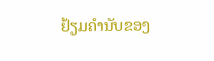ຢ້ຽມຄຳນັບຂອງ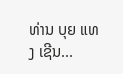ທ່ານ ບຸຍ ແທງ ເຊີນ...